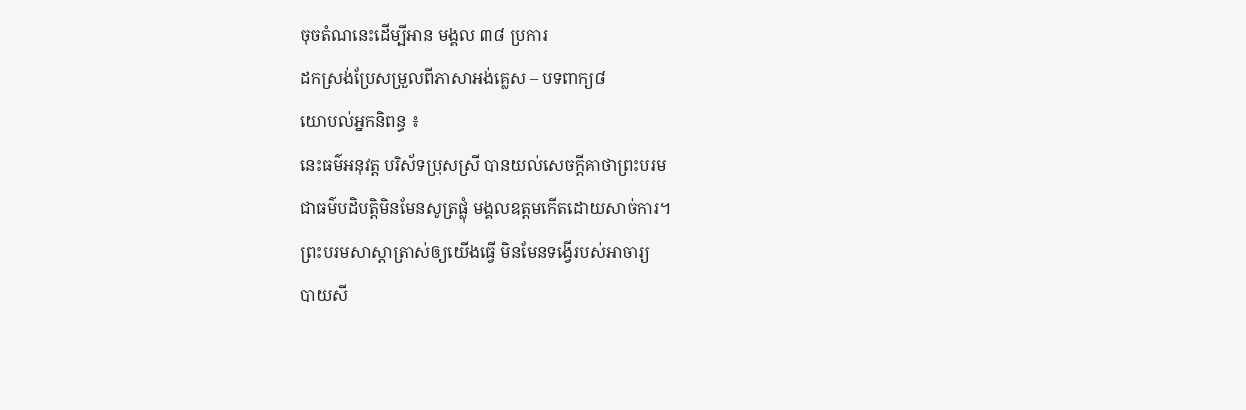ចុចតំណនេះដើម្បីអាន មង្គល ៣៨ ប្រការ
ដកស្រង់ប្រែសម្រួលពីភាសាអង់គ្លេស – បទពាក្យ៨
យោបល់អ្នកនិពន្ធ ៖
នេះធម៌អនុវត្ត បរិស័ទប្រុសស្រី បានយល់សេចក្តីគាថាព្រះបរម
ជាធម៌បដិបត្តិមិនមែនសូត្រផ្លុំ មង្គលឧត្តមកើតដោយសាច់ការ។
ព្រះបរមសាស្តាត្រាស់ឲ្យយើងធ្វើ មិនមែនទង្វើរបស់អាចារ្យ
បាយសី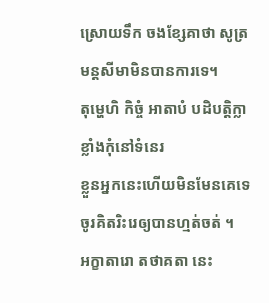ស្រោយទឹក ចងខ្សែគាថា សូត្រមន្តសីមាមិនបានការទេ។
តុម្ហេហិ កិច្ចំ អាតាបំ បដិបត្តិក្លាខ្លាំងកុំនៅទំនេរ
ខ្លួនអ្នកនេះហើយមិនមែនគេទេ ចូរគិតរិះរេឲ្យបានហ្មត់ចត់ ។
អក្ខាតារោ តថាគតា នេះ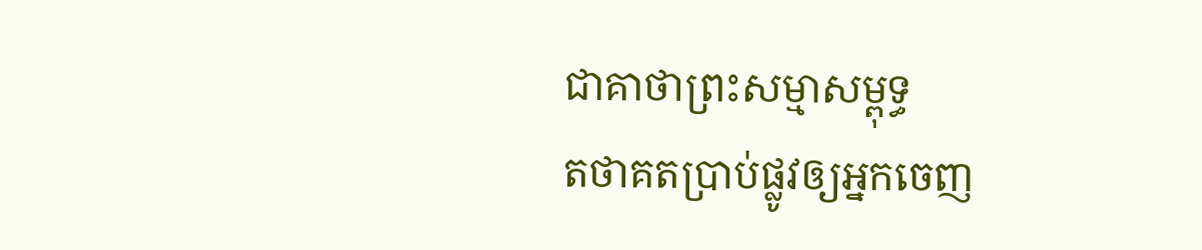ជាគាថាព្រះសម្មាសម្ពុទ្ធ
តថាគតប្រាប់ផ្លូវឲ្យអ្នកចេញ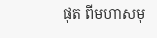ផុត ពីមហាសមុ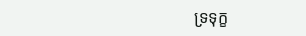ទ្រទុក្ខ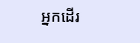អ្នកដើរ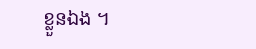ខ្លួនឯង ។